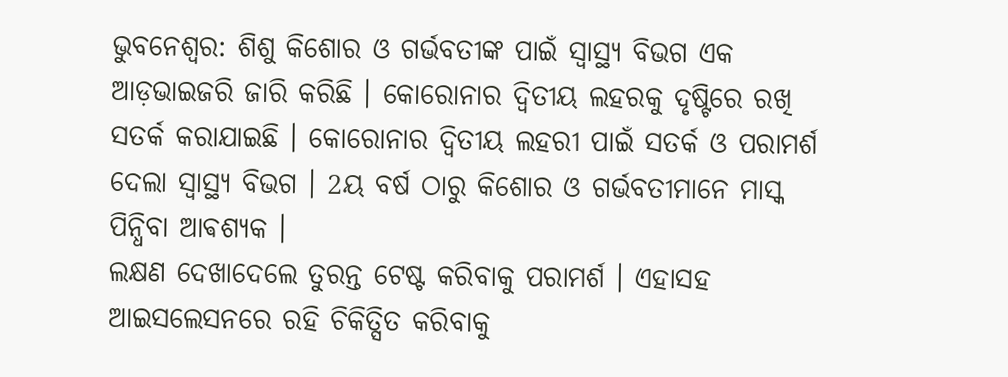ଭୁବନେଶ୍ବର: ଶିଶୁ କିଶୋର ଓ ଗର୍ଭବତୀଙ୍କ ପାଇଁ ସ୍ବାସ୍ଥ୍ୟ ବିଭଗ ଏକ ଆଡ଼ଭାଇଜରି ଜାରି କରିଛି । କୋରୋନାର ଦ୍ବିତୀୟ ଲହରକୁ ଦୃଷ୍ଟିରେ ରଖି ସତର୍କ କରାଯାଇଛି । କୋରୋନାର ଦ୍ବିତୀୟ ଲହରୀ ପାଇଁ ସତର୍କ ଓ ପରାମର୍ଶ ଦେଲା ସ୍ବାସ୍ଥ୍ୟ ବିଭଗ । 2ୟ ବର୍ଷ ଠାରୁ କିଶୋର ଓ ଗର୍ଭବତୀମାନେ ମାସ୍କ ପିନ୍ଧିବା ଆଵଶ୍ୟକ ।
ଲକ୍ଷଣ ଦେଖାଦେଲେ ତୁରନ୍ତ ଟେଷ୍ଟ କରିବାକୁ ପରାମର୍ଶ । ଏହାସହ ଆଇସଲେସନରେ ରହି ଚିକିତ୍ସିତ କରିବାକୁ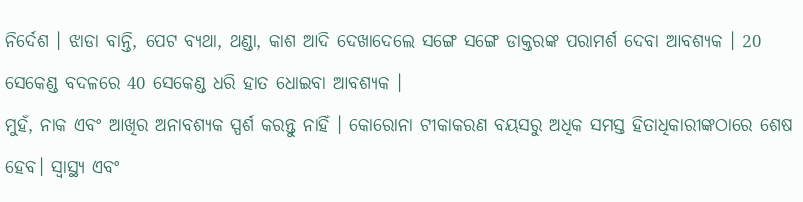ନିର୍ଦେଶ । ଝାଡା ବାନ୍ତି, ପେଟ ବ୍ୟଥା, ଥଣ୍ଡା, କାଶ ଆଦି ଦେଖାଦେଲେ ସଙ୍ଗେ ସଙ୍ଗେ ଡାକ୍ତରଙ୍କ ପରାମର୍ଶ ଦେବା ଆବଶ୍ୟକ । 20 ସେକେଣ୍ଡ ବଦଳରେ 40 ସେକେଣ୍ଡ ଧରି ହାତ ଧୋଇବା ଆବଶ୍ୟକ ।
ମୁହଁ, ନାକ ଏବଂ ଆଖିର ଅନାବଶ୍ୟକ ସ୍ପର୍ଶ କରନ୍ତୁ ନାହିଁ । କୋରୋନା ଟୀକାକରଣ ବୟସରୁ ଅଧିକ ସମସ୍ତ ହିତାଧିକାରୀଙ୍କଠାରେ ଶେଷ ହେବ। ସ୍ବାସ୍ଥ୍ୟ ଏବଂ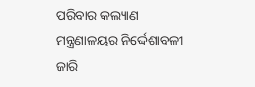ପରିବାର କଲ୍ୟାଣ ମନ୍ତ୍ରଣାଳୟର ନିର୍ଦ୍ଦେଶାବଳୀ ଜାରି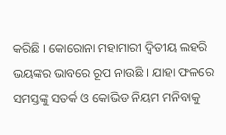କରିଛି । କୋରୋନା ମହାମାରୀ ଦ୍ବିତୀୟ ଲହରି ଭୟଙ୍କର ଭାବରେ ରୂପ ନାଉଛି । ଯାହା ଫଳରେ ସମସ୍ତଙ୍କୁ ସତର୍କ ଓ କୋଭିଡ ନିୟମ ମନିବାକୁ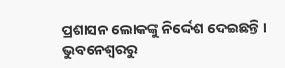ପ୍ରଶାସନ ଲୋକଙ୍କୁ ନିର୍ଦ୍ଦେଶ ଦେଇଛନ୍ତି ।
ଭୁବନେଶ୍ବରରୁ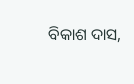ବିକାଶ ଦାସ,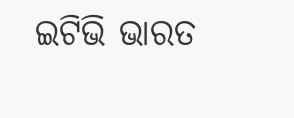ଇଟିଭି ଭାରତ